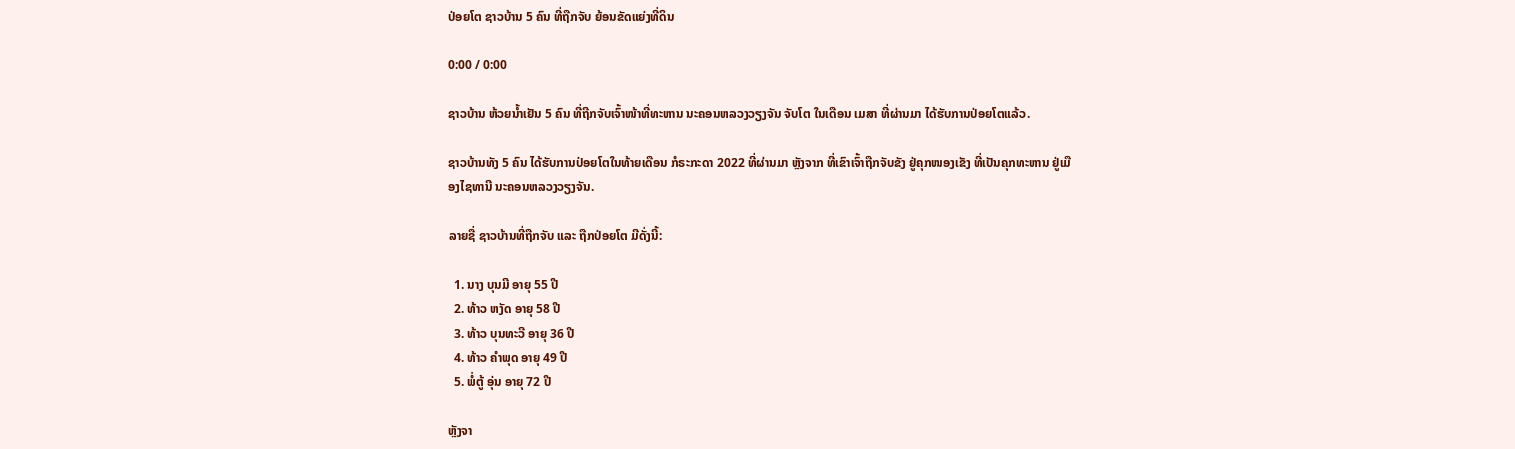ປ່ອຍໂຕ ຊາວບ້ານ 5 ຄົນ ທີ່ຖືກຈັບ ຍ້ອນຂັດແຍ່ງທີ່ດິນ

0:00 / 0:00

ຊາວບ້ານ ຫ້ວຍນ້ຳເຢັນ 5 ຄົນ ທີ່ຖີກຈັບເຈົ້າໜ້າທີ່ທະຫານ ນະຄອນຫລວງວຽງຈັນ ຈັບໂຕ ໃນເດືອນ ເມສາ ທີ່ຜ່ານມາ ໄດ້ຮັບການປ່ອຍໂຕແລ້ວ.

ຊາວບ້ານທັງ 5 ຄົນ ໄດ້ຮັບການປ່ອຍໂຕໃນທ້າຍເດືອນ ກໍຣະກະດາ 2022 ທີ່ຜ່ານມາ ຫຼັງຈາກ ທີ່ເຂົາເຈົ້າຖືກຈັບຂັງ ຢູ່ຄຸກໜອງເຂັງ ທີ່ເປັນຄຸກທະຫານ ຢູ່ເມືອງໄຊທານີ ນະຄອນຫລວງວຽງຈັນ.

ລາຍຊື່ ຊາວບ້ານທີ່ຖືກຈັບ ແລະ ຖືກປ່ອຍໂຕ ມີດັ່ງນີ້:

  1. ນາງ ບຸນມີ ອາຍຸ 55 ປີ
  2. ທ້າວ ຫງັດ ອາຍຸ 58 ປີ
  3. ທ້າວ ບຸນທະວີ ອາຍຸ 36 ປີ
  4. ທ້າວ ຄຳພຸດ ອາຍຸ 49 ປີ
  5. ພໍ່ຕູ້ ອຸ່ນ ອາຍຸ 72 ປີ

ຫຼັງຈາ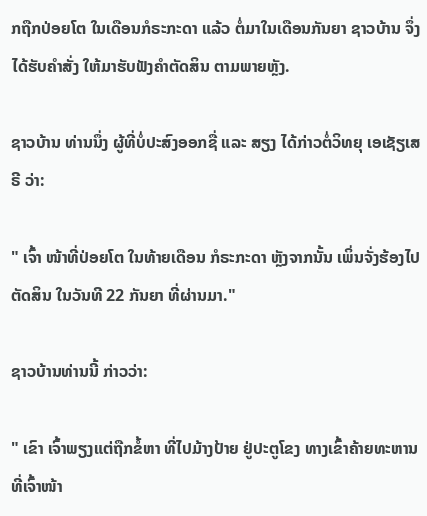ກຖືກປ່ອຍໂຕ ໃນເດືອນກໍຣະກະດາ ແລ້ວ ຕໍ່ມາໃນເດືອນກັນຍາ ຊາວບ້ານ ຈຶ່ງໄດ້ຮັບຄຳສັ່ງ ໃຫ້ມາຮັບຟັງຄຳຕັດສິນ ຕາມພາຍຫຼັງ.

ຊາວບ້ານ ທ່ານນຶ່ງ ຜູ້ທີ່ບໍ່ປະສົງອອກຊື່ ແລະ ສຽງ ໄດ້ກ່າວຕໍ່ວິທຍຸ ເອເຊັຽເສຣີ ວ່າ:

" ເຈົ້າ ໜ້າທີ່ປ່ອຍໂຕ ໃນທ້າຍເດືອນ ກໍຣະກະດາ ຫຼັງຈາກນັ້ນ ເພິ່ນຈັ່ງຮ້ອງໄປຕັດສິນ ໃນວັນທີ 22 ກັນຍາ ທີ່ຜ່ານມາ."

ຊາວບ້ານທ່ານນີ້ ກ່າວວ່າ:

" ເຂົາ ເຈົ້າພຽງແຕ່ຖືກຂໍ້ຫາ ທີ່ໄປມ້າງປ້າຍ ຢູ່ປະຕູໂຂງ ທາງເຂົ້າຄ້າຍທະຫານ ທີ່ເຈົ້າໜ້າ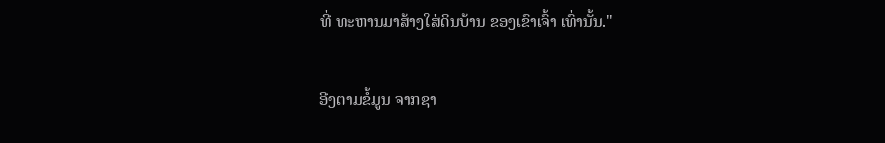ທີ່ ທະຫານມາສ້າງໃສ່ດິນບ້ານ ຂອງເຂົາເຈົ້າ ເທົ່ານັ້ນ."

ອີງຕາມຂໍ້ມູນ ຈາກຊາ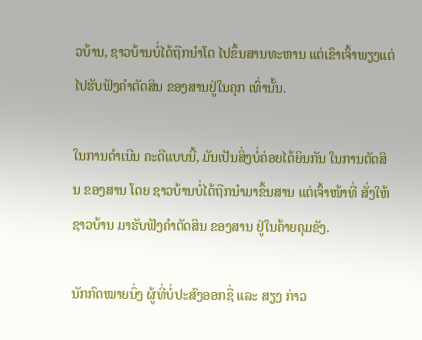ວບ້ານ, ຊາວບ້ານບໍ່ໄດ້ຖືກນຳໂຕ ໄປຂຶ້ນສານທະຫານ ແຕ່ເຂົາເຈົ້າພຽງແຕ່ໄປຮັບຟັງຄຳຕັດສິນ ຂອງສານຢູ່ໃນຄຸກ ເທົ່ານັ້ນ.

ໃນການດຳເນີນ ຄະດີແບບນີ້, ມັນເປັນສິ່ງບໍ່ຄ່ອຍໄດ້ຍິນກັນ ໃນການຕັດສິນ ຂອງສານ ໂດຍ ຊາວບ້ານບໍ່ໄດ້ຖືກນຳມາຂຶ້ນສານ ແຕ່ເຈົ້າໜ້າທີ່ ສັ່ງໃຫ້ຊາວບ້ານ ມາຮັບຟັງຄຳຕັດສິນ ຂອງສານ ຢູ່ໃນຄ້າຍຄຸມຂັງ.

ນັກກົດໝາຍນຶ່ງ ຜູ້ທີ່ບໍ່ປະສົງອອກຊື່ ແລະ ສຽງ ກ່າວ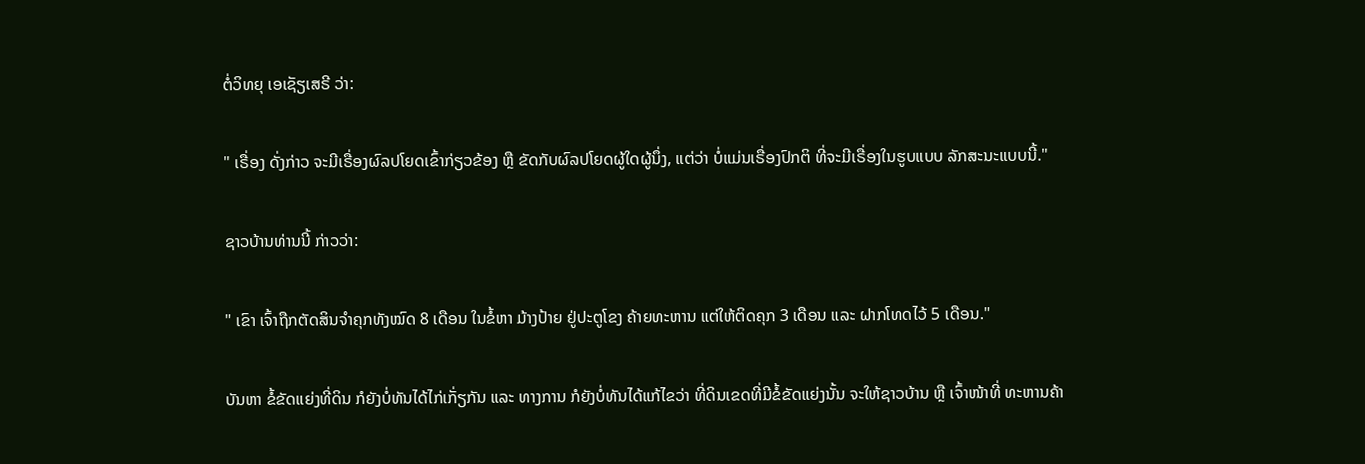ຕໍ່ວິທຍຸ ເອເຊັຽເສຣີ ວ່າ:

" ເຣື່ອງ ດັ່ງກ່າວ ຈະມີເຣື່ອງຜົລປໂຍດເຂົ້າກ່ຽວຂ້ອງ ຫຼື ຂັດກັບຜົລປໂຍດຜູ້ໃດຜູ້ນຶ່ງ, ແຕ່ວ່າ ບໍ່ແມ່ນເຣື່ອງປົກຕິ ທີ່ຈະມີເຣື່ອງໃນຮູບແບບ ລັກສະນະແບບນີ້."

ຊາວບ້ານທ່ານນີ້ ກ່າວວ່າ:

" ເຂົາ ເຈົ້າຖືກຕັດສິນຈຳຄຸກທັງໝົດ 8 ເດືອນ ໃນຂໍ້ຫາ ມ້າງປ້າຍ ຢູ່ປະຕູໂຂງ ຄ້າຍທະຫານ ແຕ່ໃຫ້ຕິດຄຸກ 3 ເດືອນ ແລະ ຝາກໂທດໄວ້ 5 ເດືອນ."

ບັນຫາ ຂໍ້ຂັດແຍ່ງທີ່ດິນ ກໍຍັງບໍ່ທັນໄດ້ໄກ່ເກັ່ຽກັນ ແລະ ທາງການ ກໍຍັງບໍ່ທັນໄດ້ແກ້ໄຂວ່າ ທີ່ດິນເຂດທີ່ມີຂໍ້ຂັດແຍ່ງນັ້ນ ຈະໃຫ້ຊາວບ້ານ ຫຼື ເຈົ້າໜ້າທີ່ ທະຫານຄ້າ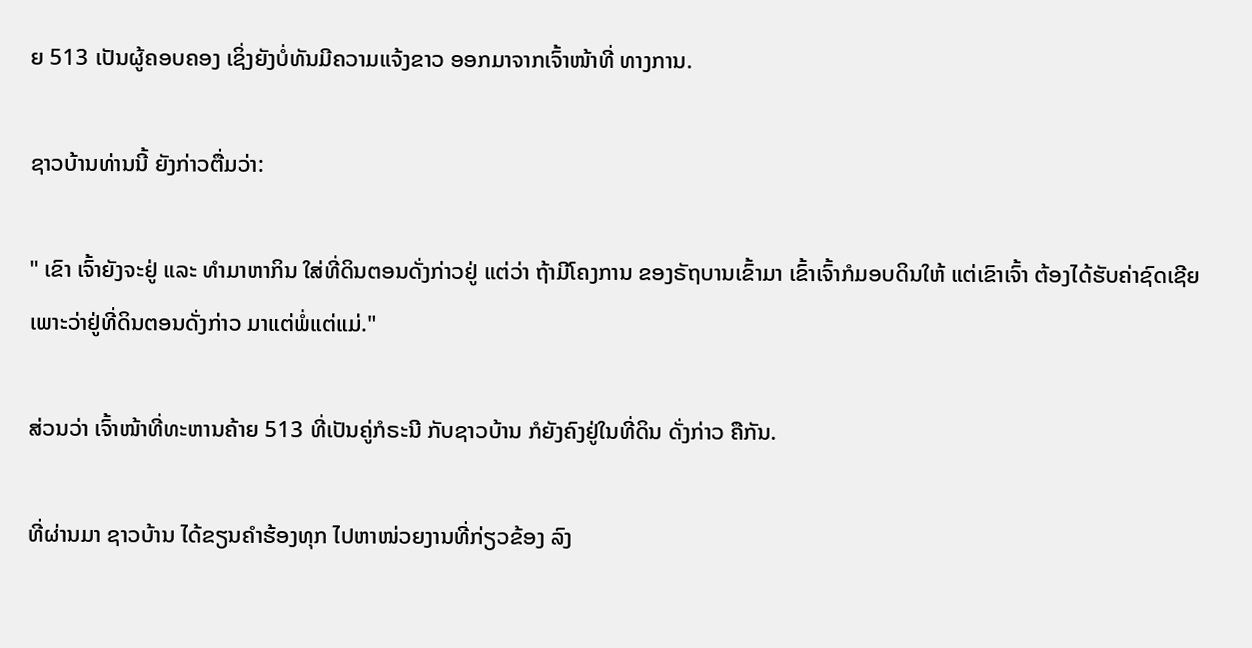ຍ 513 ເປັນຜູ້ຄອບຄອງ ເຊິ່ງຍັງບໍ່ທັນມີຄວາມແຈ້ງຂາວ ອອກມາຈາກເຈົ້າໜ້າທີ່ ທາງການ.

ຊາວບ້ານທ່ານນີ້ ຍັງກ່າວຕື່ມວ່າ:

" ເຂົາ ເຈົ້າຍັງຈະຢູ່ ແລະ ທຳມາຫາກິນ ໃສ່ທີ່ດິນຕອນດັ່ງກ່າວຢູ່ ແຕ່ວ່າ ຖ້າມີໂຄງການ ຂອງຣັຖບານເຂົ້າມາ ເຂົ້າເຈົ້າກໍມອບດິນໃຫ້ ແຕ່ເຂົາເຈົ້າ ຕ້ອງໄດ້ຮັບຄ່າຊົດເຊີຍ ເພາະວ່າຢູ່ທີ່ດິນຕອນດັ່ງກ່າວ ມາແຕ່ພໍ່ແຕ່ແມ່."

ສ່ວນວ່າ ເຈົ້າໜ້າທີ່ທະຫານຄ້າຍ 513 ທີ່ເປັນຄູ່ກໍຣະນີ ກັບຊາວບ້ານ ກໍຍັງຄົງຢູ່ໃນທີ່ດິນ ດັ່ງກ່າວ ຄືກັນ.

ທີ່ຜ່ານມາ ຊາວບ້ານ ໄດ້ຂຽນຄຳຮ້ອງທຸກ ໄປຫາໜ່ວຍງານທີ່ກ່ຽວຂ້ອງ ລົງ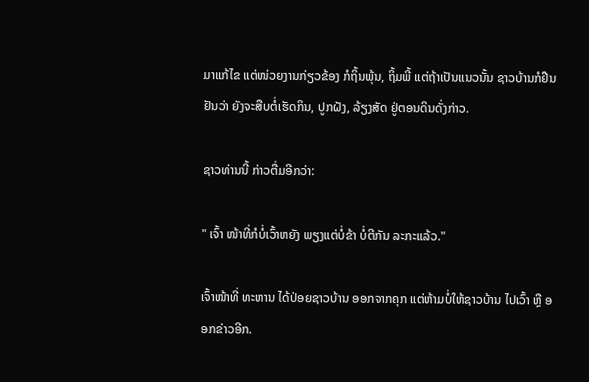ມາແກ້ໄຂ ແຕ່ໜ່ວຍງານກ່ຽວຂ້ອງ ກໍຖິ້ນພຸ້ນ, ຖິ້ມພີ້ ແຕ່ຖ້າເປັນແນວນັ້ນ ຊາວບ້ານກໍຢືນຢັນວ່າ ຍັງຈະສືບຕໍ່ເຮັດກິນ, ປູກຝັງ, ລ້ຽງສັດ ຢູ່ຕອນດິນດັ່ງກ່າວ.

ຊາວທ່ານນີ້ ກ່າວຕື່ມອີກວ່າ:

" ເຈົ້າ ໜ້າທີ່ກໍບໍ່ເວົ້າຫຍັງ ພຽງແຕ່ບໍ່ຂ້າ ບໍ່ຕີກັນ ລະກະແລ້ວ."

ເຈົ້າໜ້າທີ່ ທະຫານ ໄດ້ປ່ອຍຊາວບ້ານ ອອກຈາກຄຸກ ແຕ່ຫ້າມບໍ່ໃຫ້ຊາວບ້ານ ໄປເວົ້າ ຫຼື ອອກຂ່າວອີກ.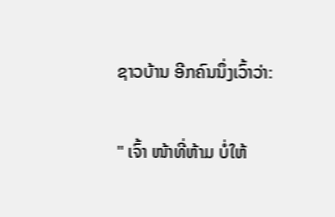ຊາວບ້ານ ອີກຄົນນຶ່ງເວົ້າວ່າ:

" ເຈົ້າ ໜ້າທີ່ຫ້າມ ບໍ່ໃຫ້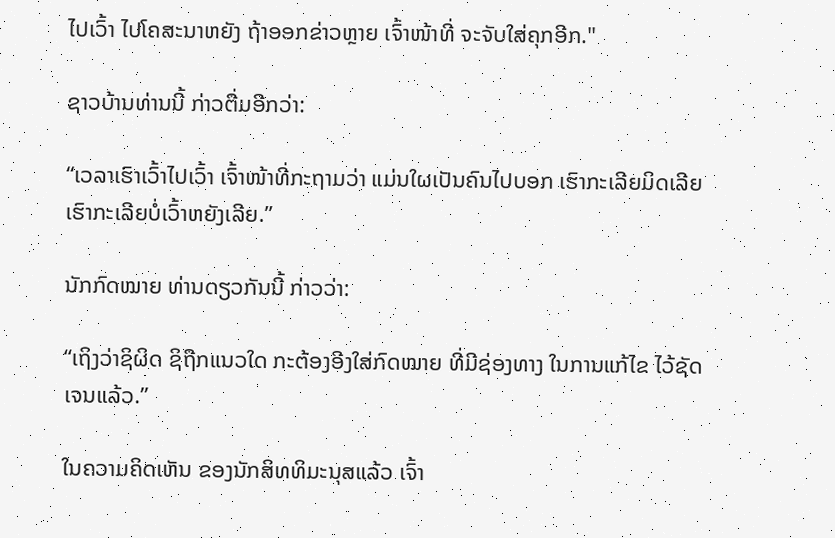ໄປເວົ້າ ໄປໂຄສະນາຫຍັງ ຖ້າອອກຂ່າວຫຼາຍ ເຈົ້າໜ້າທີ່ ຈະຈັບໃສ່ຄຸກອີກ."

ຊາວບ້ານທ່ານນີ້ ກ່າວຕື່ມອີກວ່າ:

“ເວລາເຮົາເວົ້າໄປເວົ້າ ເຈົ້າໜ້າທີ່ກະຖາມວ່າ ແມ່ນໃຜເປັນຄົນໄປບອກ ເຮົາກະເລີຍມິດເລີຍ ເຮົາກະເລີຍບໍ່ເວົ້າຫຍັງເລີຍ.”

ນັກກົດໝາຍ ທ່ານດຽວກັນນີ້ ກ່າວວ່າ:

“ເຖິງວ່າຊິຜິດ ຊິຖືກແນວໃດ ກະຕ້ອງອີງໃສ່ກົດໝາຍ ທີ່ມີຊ່ອງທາງ ໃນການແກ້ໄຂ ໄວ້ຊັດເຈນແລ້ວ.”

ໃນຄວາມຄິດເຫັນ ຂອງນັກສິທທິມະນຸສແລ້ວ ເຈົ້າ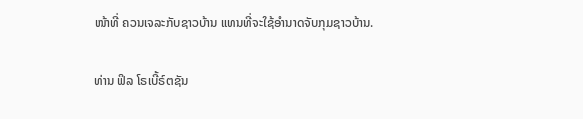ໜ້າທີ່ ຄວນເຈລະກັບຊາວບ້ານ ແທນທີ່ຈະໃຊ້ອຳນາດຈັບກຸມຊາວບ້ານ.

ທ່ານ ຟິລ ໂຣເບີ້ຣ໌ຕຊັນ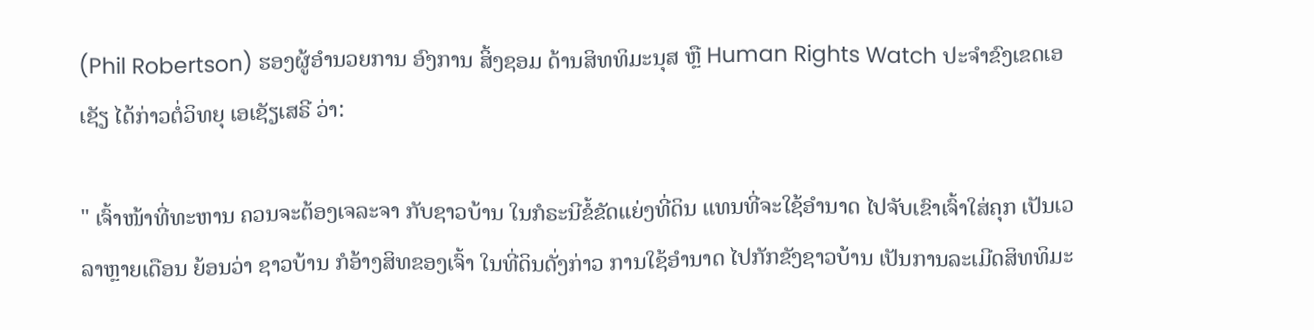(Phil Robertson) ຮອງຜູ້ອຳນວຍການ ອົງການ ສິ້ງຊອມ ດ້ານສິທທິມະນຸສ ຫຼື Human Rights Watch ປະຈຳຂົງເຂດເອເຊັຽ ໄດ້ກ່າວຕໍ່ວິທຍຸ ເອເຊັຽເສຣີ ວ່າ:

" ເຈົ້າໜ້າທີ່ທະຫານ ຄວນຈະຕ້ອງເຈລະຈາ ກັບຊາວບ້ານ ໃນກໍຣະນີຂໍ້ຂັດແຍ່ງທີ່ດິນ ແທນທີ່ຈະໃຊ້ອຳນາດ ໄປຈັບເຂົາເຈົ້າໃສ່ຄຸກ ເປັນເວລາຫຼາຍເດືອນ ຍ້ອນວ່າ ຊາວບ້ານ ກໍອ້າງສິທຂອງເຈົ້າ ໃນທີ່ດິນດັ່ງກ່າວ ການໃຊ້ອຳນາດ ໄປກັກຂັງຊາວບ້ານ ເປັນການລະເມີດສິທທິມະ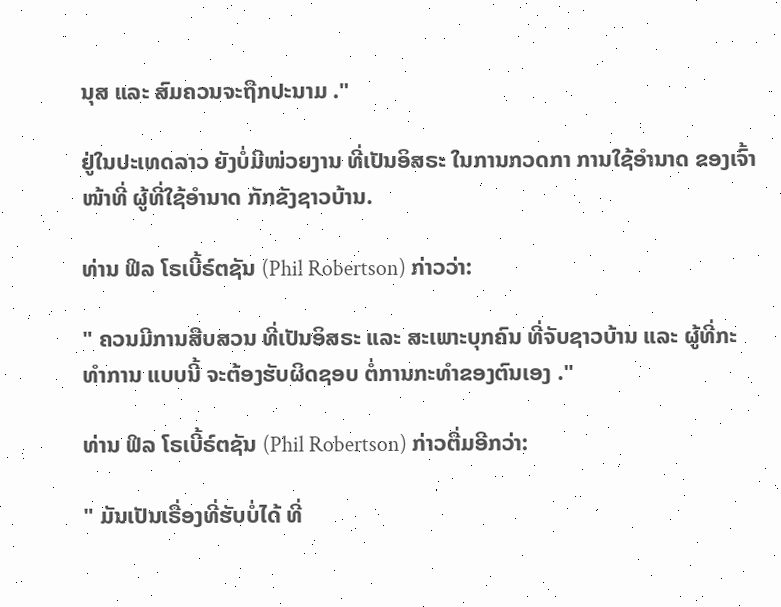ນຸສ ແລະ ສົມຄວນຈະຖືກປະນາມ ."

ຢູ່ໃນປະເທດລາວ ຍັງບໍ່ມີໜ່ວຍງານ ທີ່ເປັນອິສຣະ ໃນການກວດກາ ການໃຊ້ອຳນາດ ຂອງເຈົ້າໜ້າທີ່ ຜູ້ທີ່ໃຊ້ອຳນາດ ກັກຂັງຊາວບ້ານ.

ທ່ານ ຟິລ ໂຣເບີ້ຣ໌ຕຊັນ (Phil Robertson) ກ່າວວ່າ:

" ຄວນມີການສືບສວນ ທີ່ເປັນອິສຣະ ແລະ ສະເພາະບຸກຄົນ ທີ່ຈັບຊາວບ້ານ ແລະ ຜູ້ທີ່ກະທຳການ ແບບນີ້ ຈະຕ້ອງຮັບຜິດຊອບ ຕໍ່ການກະທຳຂອງຕົນເອງ ."

ທ່ານ ຟິລ ໂຣເບີ້ຣ໌ຕຊັນ (Phil Robertson) ກ່າວຕື່ມອີກວ່າ:

" ມັນເປັນເຣື່ອງທີ່ຮັບບໍ່ໄດ້ ທີ່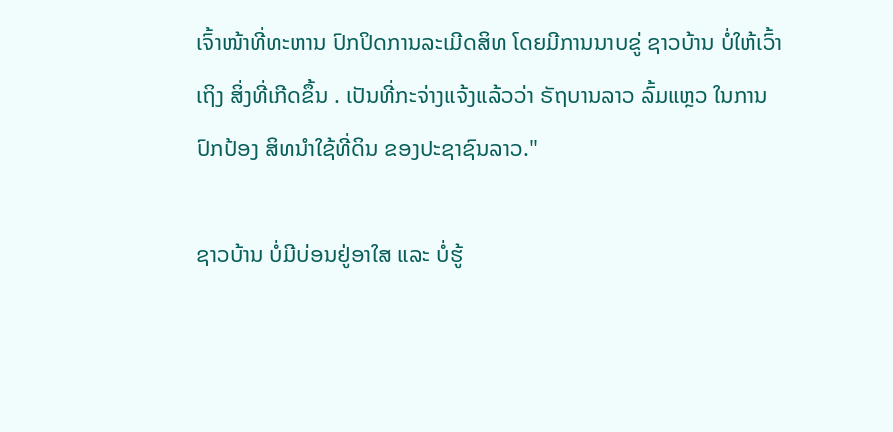ເຈົ້າໜ້າທີ່ທະຫານ ປົກປິດການລະເມີດສິທ ໂດຍມີການນາບຂູ່ ຊາວບ້ານ ບໍ່ໃຫ້ເວົ້າເຖິງ ສິ່ງທີ່ເກີດຂຶ້ນ . ເປັນທີ່ກະຈ່າງແຈ້ງແລ້ວວ່າ ຣັຖບານລາວ ລົ້ມແຫຼວ ໃນການປົກປ້ອງ ສິທນຳໃຊ້ທີ່ດິນ ຂອງປະຊາຊົນລາວ."

ຊາວບ້ານ ບໍ່ມີບ່ອນຢູ່ອາໃສ ແລະ ບໍ່ຮູ້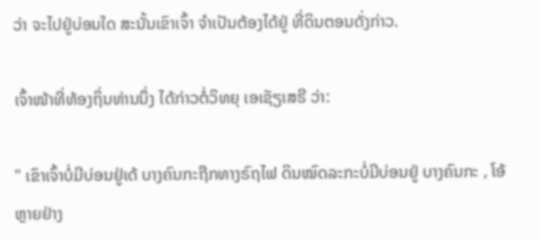ວ່າ ຈະໄປຢູ່ບ່ອນໃດ ສະນັ້ນເຂົາເຈົ້າ ຈຳເປັນຕ້ອງໄດ້ຢູ່ ທີ່ດິນຕອນດັ່ງກ່າວ.

ເຈົ້າໜ້າທີ່ທ້ອງຖິ່ນທ່ານນຶ່ງ ໄດ້ກ່າວຕໍ່ວິທຍຸ ເອເຊັຽເສຣີ ວ່າ:

" ເຂົາເຈົ້າບໍ່ມີບ່ອນຢູ່ເດ້ ບາງຄົນກະຖືກທາງຣົຖໄຟ ດິນໝົດລະກະບໍ່ມີບ່ອນຢູ່ ບາງຄົນກະ , ໂອ້ຫຼາຍຢ່າງ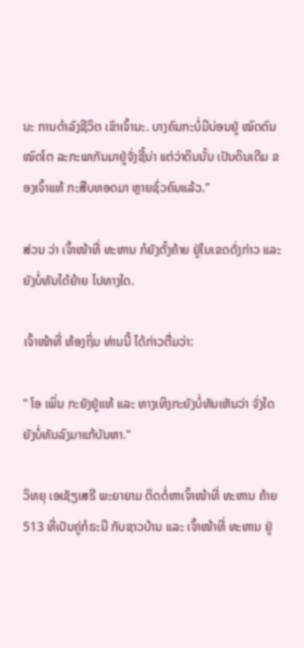ນະ ການດຳລົງຊີວິຕ ເຂົາເຈົ້ານະ. ບາງຄົນກະບໍ່ມີບ່ອນຢູ່ ໝົດຕົນ ໝົດໂຕ ລະກະພາກັນມາຢູ່ຈັ່ງຊີ້ນ່າ ແຕ່ວ່າດິນນັ້ນ ເປັນດິນເດີມ ຂອງເຈົ້າແທ້ ກະສືບທອດມາ ຫຼາຍຊົ່ວຄົນແລ້ວ."

ສ່ວນ ວ່າ ເຈົ້າໜ້າທີ່ ທະຫານ ກໍຍັງຕັ້ງຄ້າຍ ຢູ່ໃນເຂດດັ່ງກ່າວ ແລະ ຍັງບໍ່ທັນໄດ້ຍ້າຍ ໄປທາງໃດ.

ເຈົ້າໜ້າທີ່ ທ້ອງຖິ່ນ ທ່ານນີ້ ໄດ້ກ່າວຕື່ມວ່າ:

" ໂອ ເພິ່ນ ກະຍັງຢູ່ແທ້ ແລະ ທາງເທິງກະຍັງບໍ່ທັນເຫັນວ່າ ຈັ່ງໃດ ຍັງບໍ່ທັນລົງມາແກ້ບັນຫາ."

ວິທຍຸ ເອເຊັຽເສຣີ ພະຍາຍາມ ຕິດຕໍ່ຫາເຈົ້າໜ້າທີ່ ທະຫານ ຄ້າຍ 513 ທີ່ເປັນຄູ່ກໍຣະນີ ກັບຊາວບ້ານ ແລະ ເຈົ້າໜ້າທີ່ ທະຫານ ຢູ່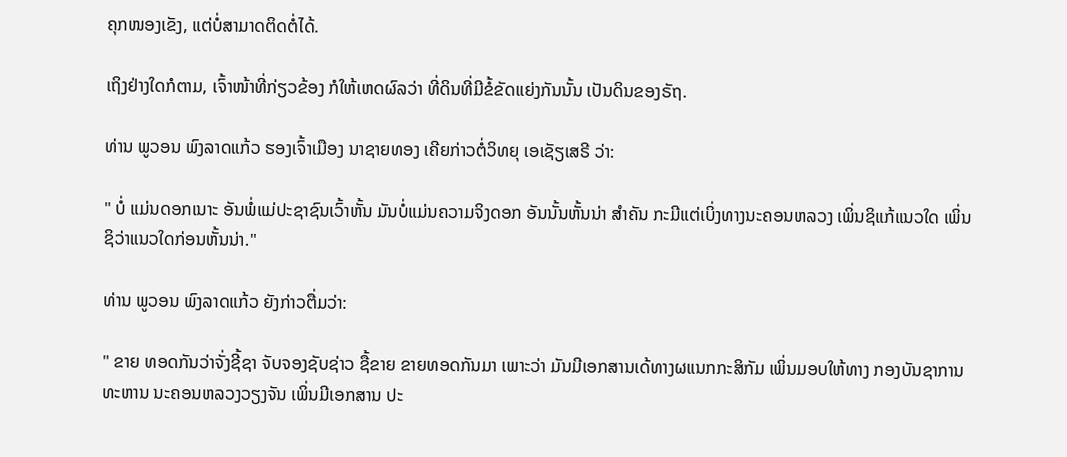ຄຸກໜອງເຂັງ, ແຕ່ບໍ່ສາມາດຕິດຕໍ່ໄດ້.

ເຖິງຢ່າງໃດກໍຕາມ, ເຈົ້າໜ້າທີ່ກ່ຽວຂ້ອງ ກໍໃຫ້ເຫດຜົລວ່າ ທີ່ດິນທີ່ມີຂໍ້ຂັດແຍ່ງກັນນັ້ນ ເປັນດິນຂອງຣັຖ.

ທ່ານ ພູວອນ ພົງລາດແກ້ວ ຮອງເຈົ້າເມືອງ ນາຊາຍທອງ ເຄີຍກ່າວຕໍ່ວິທຍຸ ເອເຊັຽເສຣີ ວ່າ:

" ບໍ່ ແມ່ນດອກເນາະ ອັນພໍ່ແມ່ປະຊາຊົນເວົ້າຫັ້ນ ມັນບໍ່ແມ່ນຄວາມຈິງດອກ ອັນນັ້ນຫັ້ນນ່າ ສຳຄັນ ກະມີແຕ່ເບິ່ງທາງນະຄອນຫລວງ ເພິ່ນຊິແກ້ແນວໃດ ເພິ່ນຊິວ່າແນວໃດກ່ອນຫັ້ນນ່າ."

ທ່ານ ພູວອນ ພົງລາດແກ້ວ ຍັງກ່າວຕື່ມວ່າ:

" ຂາຍ ທອດກັນວ່າຈັ່ງຊີ້ຊາ ຈັບຈອງຊັບຊ່າວ ຊື້ຂາຍ ຂາຍທອດກັນມາ ເພາະວ່າ ມັນມີເອກສານເດ້ທາງຜແນກກະສິກັມ ເພິ່ນມອບໃຫ້ທາງ ກອງບັນຊາການ ທະຫານ ນະຄອນຫລວງວຽງຈັນ ເພິ່ນມີເອກສານ ປະ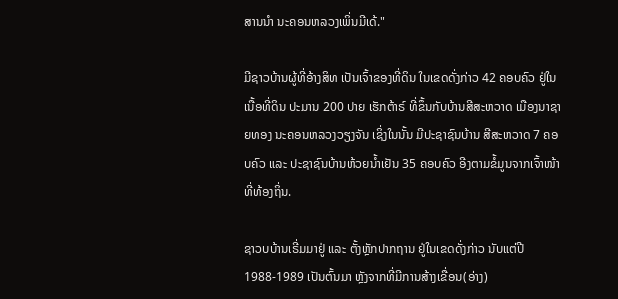ສານນຳ ນະຄອນຫລວງເພິ່ນມີເດ້."

ມີຊາວບ້ານຜູ້ທີ່ອ້າງສິທ ເປັນເຈົ້າຂອງທີ່ດິນ ໃນເຂດດັ່ງກ່າວ 42 ຄອບຄົວ ຢູ່ໃນເນື້ອທີ່ດິນ ປະມານ 200 ປາຍ ເຮັກຕ້າຣ໌ ທີ່ຂຶ້ນກັບບ້ານສີສະຫວາດ ເມືອງນາຊາຍທອງ ນະຄອນຫລວງວຽງຈັນ ເຊິ່ງໃນນັ້ນ ມີປະຊາຊົນບ້ານ ສີສະຫວາດ 7 ຄອບຄົວ ແລະ ປະຊາຊົນບ້ານຫ້ວຍນ້ຳເຢັນ 35 ຄອບຄົວ ອີງຕາມຂໍ້ມູນຈາກເຈົ້າໜ້າທີ່ທ້ອງຖິ່ນ.

ຊາວບບ້ານເຣີ່ມມາຢູ່ ແລະ ຕັ້ງຫຼັກປາກຖານ ຢູ່ໃນເຂດດັ່ງກ່າວ ນັບແຕ່ປີ 1988-1989 ເປັນຕົ້ນມາ ຫຼັງຈາກທີ່ມີການສ້າງເຂື່ອນ(ອ່າງ)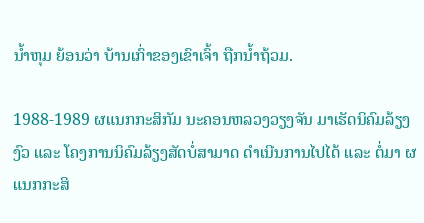ນ້ຳຫຸມ ຍ້ອນວ່າ ບ້ານເກົ່າຂອງເຂົາເຈົ້າ ຖືກນ້ຳຖ້ວມ.

1988-1989 ຜແນກກະສິກັມ ນະຄອນຫລວງວຽງຈັນ ມາເຮັດນິຄົມລ້ຽງງົວ ແລະ ໂຄງການນິຄົມລ້ຽງສັດບໍ່ສາມາດ ດຳເນີນການໄປໄດ້ ແລະ ຕໍ່ມາ ຜແນກກະສິ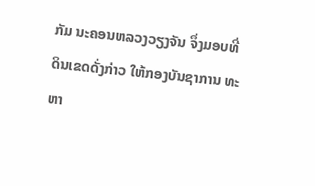ກັມ ນະຄອນຫລວງວຽງຈັນ ຈຶ່ງມອບທີ່ດິນເຂດດັ່ງກ່າວ ໃຫ້ກອງບັນຊາການ ທະຫາ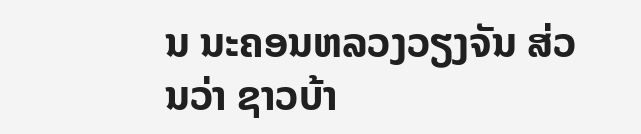ນ ນະຄອນຫລວງວຽງຈັນ ສ່ວນວ່າ ຊາວບ້າ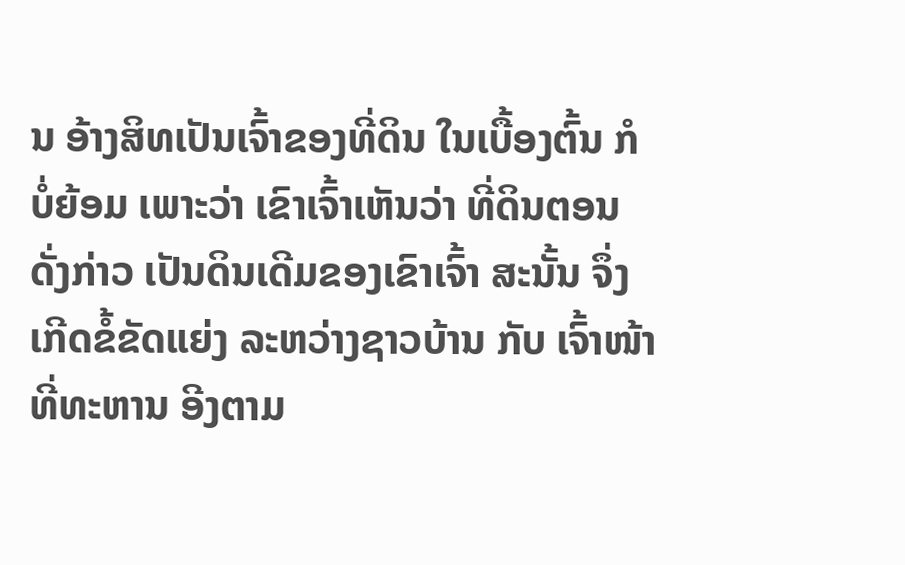ນ ອ້າງສິທເປັນເຈົ້າຂອງທີ່ດິນ ໃນເບື້ອງຕົ້ນ ກໍບໍ່ຍ້ອມ ເພາະວ່າ ເຂົາເຈົ້າເຫັນວ່າ ທີ່ດິນຕອນດັ່ງກ່າວ ເປັນດິນເດີມຂອງເຂົາເຈົ້າ ສະນັ້ນ ຈຶ່ງເກີດຂໍ້ຂັດແຍ່ງ ລະຫວ່າງຊາວບ້ານ ກັບ ເຈົ້າໜ້າທີ່ທະຫານ ອີງຕາມ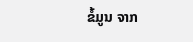ຂໍ້ມູນ ຈາກ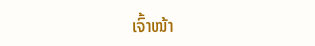ເຈົ້າໜ້າ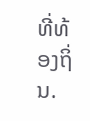ທີ່ທ້ອງຖິ່ນ.